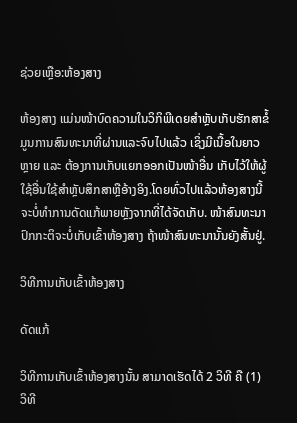ຊ່ວຍເຫຼືອ:ຫ້ອງສາງ

ຫ້ອງສາງ ແມ່ນໜ້າບົດຄວາມໃນວິກິພີເດຍສຳຫຼັບເກັບຮັກສາຂໍ້ມູນການສົນທະນາທີ່ຜ່ານແລະຈົບໄປແລ້ວ ເຊິ່ງມີເນື້ອໃນຍາວຫຼາຍ ແລະ ຕ້ອງການເກັບແຍກອອກເປັນໜ້າອື່ນ ເກັບໄວ້ໃຫ້ຜູ້ໃຊ້ອື່ນໃຊ້ສຳຫຼັບສຶກສາຫຼືອ້າງອິງ.ໂດຍທົ່ວໄປແລ້ວຫ້ອງສາງນີ້ຈະບໍ່ທຳການດັດແກ້ພາຍຫຼັງຈາກທີ່ໄດ້ຈັດເກັບ. ໜ້າສົນທະນາປົກກະຕິຈະບໍ່ເກັບເຂົ້າຫ້ອງສາງ ຖ້າໜ້າສົນທະນານັ້ນຍັງສັ້ນຢູ່.

ວິທີການເກັບເຂົ້າຫ້ອງສາງ

ດັດແກ້

ວິທີການເກັບເຂົ້າຫ້ອງສາງນັ້ນ ສາມາດເຮັດໄດ້ 2 ວິທີ ຄື (1) ວິທີ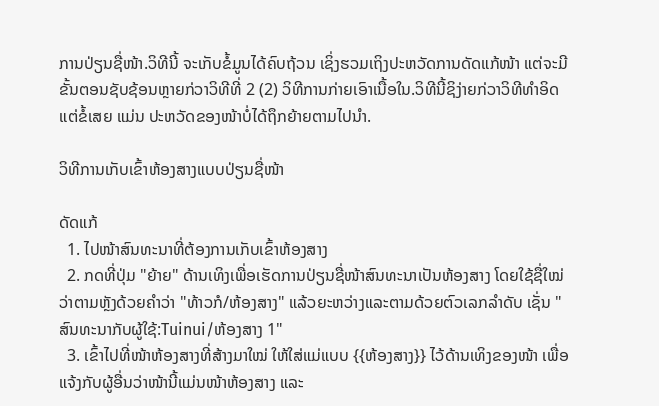ການປ່ຽນຊື່ໜ້າ.ວິທີນີ້ ຈະເກັບຂໍ້ມູນໄດ້ຄົບຖ້ວນ ເຊິ່ງຮວມເຖິງປະຫວັດການດັດແກ້ໜ້າ ແຕ່ຈະມີຂັ້ນຕອນຊັບຊ້ອນຫຼາຍກ່ວາວິທີທີ່ 2 (2) ວິທີການກ່າຍເອົາເນື້ອໃນ.ວິທີນີ້ຊິງ່າຍກ່ວາວິທີທຳອິດ ແຕ່ຂໍ້ເສຍ ແມ່ນ ປະຫວັດຂອງໜ້າບໍ່ໄດ້ຖຶກຍ້າຍຕາມໄປນຳ.

ວິທີການເກັບເຂົ້າຫ້ອງສາງແບບປ່ຽນຊື່ໜ້າ

ດັດແກ້
  1. ໄປໜ້າສົນທະນາທີ່ຕ້ອງການເກັບເຂົ້າຫ້ອງສາງ
  2. ກດທີ່ປຸ່ມ "ຍ້າຍ" ດ້ານເທິງເພື່ອເຮັດການປ່ຽນຊື່ໜ້າສົນທະນາເປັນຫ້ອງສາງ ໂດຍໃຊ້ຊື່ໃໝ່ວ່າຕາມຫຼັງດ້ວຍຄຳວ່າ "ທ້າວກໍ/ຫ້ອງສາງ" ແລ້ວຍະຫວ່າງແລະຕາມດ້ວຍຕົວເລກລຳດັບ ເຊັ່ນ "ສົນທະນາກັບຜູ້ໃຊ້:Tuinui/ຫ້ອງສາງ 1"
  3. ເຂົ້າໄປທີ່ໜ້າຫ້ອງສາງທີ່ສ້າງມາໃໝ່ ໃຫ້ໃສ່ແມ່ແບບ {{ຫ້ອງສາງ}} ໄວ້ດ້ານເທິງຂອງໜ້າ ເພື່ອແຈ້ງກັບຜູ້ອື່ນວ່າໜ້ານີ້ແມ່ນໜ້າຫ້ອງສາງ ແລະ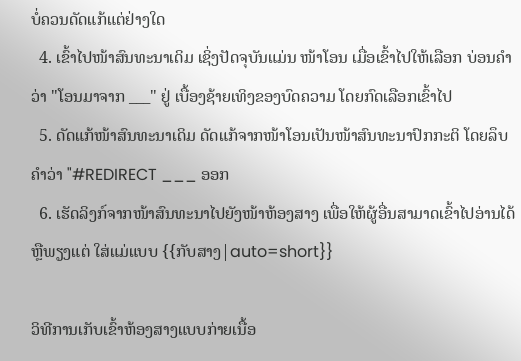ບໍ່ຄວນດັດແກ້ແຕ່ຢ່າງໃດ
  4. ເຂົ້າໄປໜ້າສົນທະນາເດິມ ເຊິ່ງປັດຈຸບັນແມ່ນ ໜ້າໂອນ ເມື່ອເຂົ້າໄປໃຫ້ເລືອກ ບ່ອນຄຳວ່າ "ໂອນມາຈາກ ___" ຢູ່ ເບື້ອງຊ້າຍເທິງຂອງບົດຄວາມ ໂດຍກົດເລືອກເຂົ້າໄປ
  5. ດັດແກ້ໜ້າສົນທະນາເດິມ ດັດແກ້ຈາກໜ້າໂອນເປັນໜ້າສົນທະນາປົກກະຕິ ໂດຍລຶບຄຳວ່າ "#REDIRECT ___ ອອກ
  6. ເຮັດລິງກ໌ຈາກໜ້າສົນທະນາໄປຍັງໜ້າຫ້ອງສາງ ເພື່ອໃຫ້ຜູ້ອື່ນສາມາດເຂົ້າໄປອ່ານໄດ້ ຫຼືພຽງແຕ່ ໃສ່ແມ່ແບບ {{ກັບສາງ|auto=short}}

ວິທີການເກັບເຂົ້າຫ້ອງສາງແບບກ່າຍເນື້ອ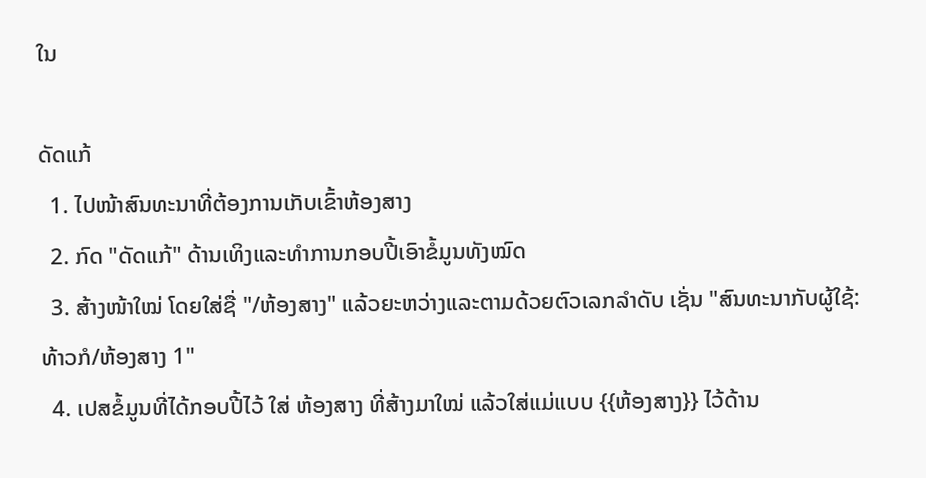ໃນ

ດັດແກ້
  1. ໄປໜ້າສົນທະນາທີ່ຕ້ອງການເກັບເຂົ້າຫ້ອງສາງ
  2. ກົດ "ດັດແກ້" ດ້ານເທິງແລະທຳການກອບປີ້ເອົາຂໍ້ມູນທັງໝົດ
  3. ສ້າງໜ້າໃໝ່ ໂດຍໃສ່ຊື່ "/ຫ້ອງສາງ" ແລ້ວຍະຫວ່າງແລະຕາມດ້ວຍຕົວເລກລຳດັບ ເຊັ່ນ "ສົນທະນາກັບຜູ້ໃຊ້:ທ້າວກໍ/ຫ້ອງສາງ 1"
  4. ເປສຂໍ້ມູນທີ່ໄດ້ກອບປີ້ໄວ້ ໃສ່ ຫ້ອງສາງ ທີ່ສ້າງມາໃໝ່ ແລ້ວໃສ່ແມ່ແບບ {{ຫ້ອງສາງ}} ໄວ້ດ້ານ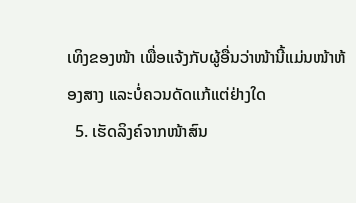ເທິງຂອງໜ້າ ເພື່ອແຈ້ງກັບຜູ້ອື່ນວ່າໜ້ານີ້ແມ່ນໜ້າຫ້ອງສາງ ແລະບໍ່ຄວນດັດແກ້ແຕ່ຢ່າງໃດ
  5. ເຮັດລິງຄ໌ຈາກໜ້າສົນ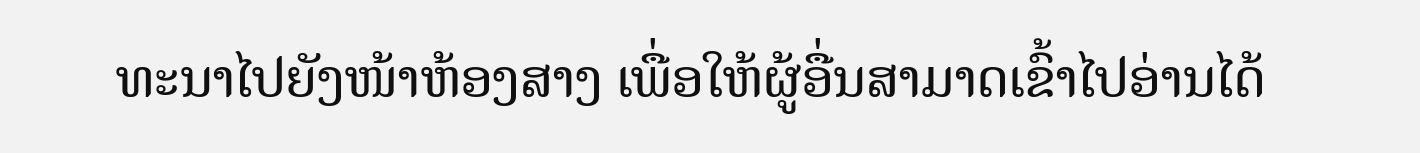ທະນາໄປຍັງໜ້າຫ້ອງສາງ ເພື່ອໃຫ້ຜູ້ອື່ນສາມາດເຂົ້າໄປອ່ານໄດ້